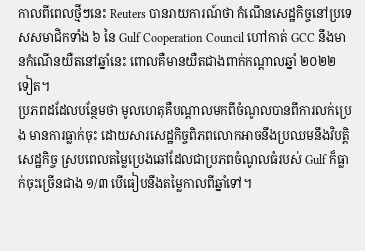កាលពីពេលថ្មីៗនេះ Reuters បានរាយការណ៍ថា កំណើនសេដ្ឋកិច្ចនៅប្រទេសសមាជិកទាំង ៦ នៃ Gulf Cooperation Council ហៅកាត់ GCC នឹងមានកំណើនយឺតនៅឆ្នាំនេះ ពោលគឺមានយឺតជាងពាក់កណ្ដាលឆ្នាំ ២០២២ ទៀត។
ប្រភពដដែលបន្ថែមថា មូលហេតុគឺបណ្ដាលមកពីចំណូលបានពីការលក់ប្រេង មានការធ្លាក់ចុះ ដោយសារសេដ្ឋកិច្ចពិភពលោកអាចនឹងប្រឈមនឹងវិបត្តិសេដ្ឋកិច្ច ស្របពេលតម្លៃប្រេងឆៅដែលជាប្រភពចំណូលធំរបស់ Gulf ក៏ធ្លាក់ចុះច្រើនជាង ១/៣ បើធៀបនឹងតម្លៃកាលពីឆ្នាំទៅ។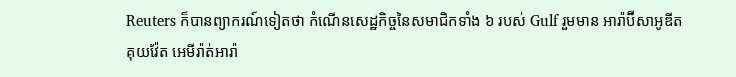Reuters ក៏បានព្យាករណ៍ទៀតថា កំណើនសេដ្ឋកិច្ចនៃសមាជិកទាំង ៦ របស់ Gulf រួមមាន អារ៉ាប៊ីសាអូឌីត គុយវ៉ែត អេមីរ៉ាត់អារ៉ា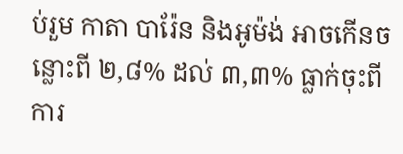ប់រួម កាតា បារ៉ែន និងអូម៉ង់ អាចកើនចន្លោះពី ២,៨% ដល់ ៣,៣% ធ្លាក់ចុះពីការ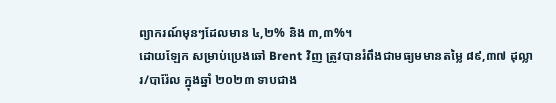ព្យាករណ៍មុនៗដែលមាន ៤,២% និង ៣,៣%។
ដោយឡែក សម្រាប់ប្រេងឆៅ Brent វិញ ត្រូវបានរំពឹងជាមធ្យមមានតម្លៃ ៨៩,៣៧ ដុល្លារ/បារ៉ែល ក្នុងឆ្នាំ ២០២៣ ទាបជាង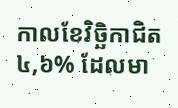កាលខែវិច្ឆិកាជិត ៤,៦% ដែលមា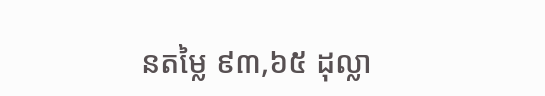នតម្លៃ ៩៣,៦៥ ដុល្លា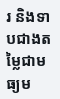រ និងទាបជាងតម្លៃជាមធ្យម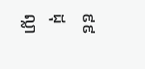៩៩ ដុល្លា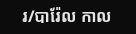រ/បារ៉ែល កាល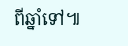ពីឆ្នាំទៅ៕